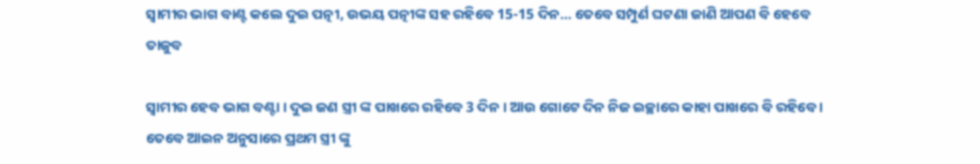ସ୍ଵାମୀର ଭାଗ ବାଣ୍ଟ କଲେ ଦୁଇ ପତ୍ନୀ, ଉଭୟ ପତ୍ନୀଙ୍କ ସହ ରହିବେ 15-15 ଦିନ… ତେବେ ସମ୍ପୁର୍ଣ ଘଟଣା ଜାଣି ଆପଣ ବି ହେବେ ତାଜୁବ

ସ୍ବାମୀର ହେବ ଭାଗ ବଣ୍ଟା । ଦୁଇ ଜଣ ସ୍ତ୍ରୀ ଙ୍କ ପାଖରେ ରହିବେ 3 ଦିନ । ଆଉ ଗୋଟେ ଦିନ ନିଜ ଇଚ୍ଛାରେ କାହା ପାଖରେ ବି ରହିବେ । ତେବେ ଆଇନ ଅନୁସାରେ ପ୍ରଥମ ସ୍ତ୍ରୀ ଙ୍କୁ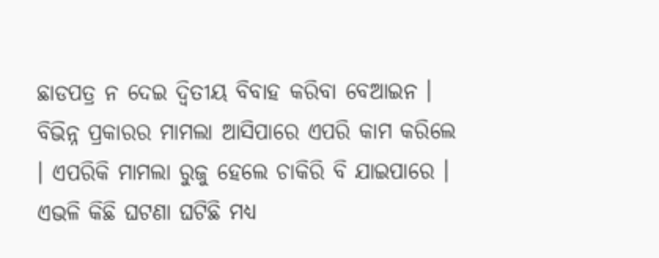ଛାଡପତ୍ର ନ ଦେଇ ଦ୍ଵିତୀୟ ବିବାହ କରିବା ବେଆଇନ । ବିଭିନ୍ନ ପ୍ରକାରର ମାମଲା ଆସିପାରେ ଏପରି କାମ କରିଲେ । ଏପରିକି ମାମଲା ରୁଜୁ ହେଲେ ଚାକିରି ବି ଯାଇପାରେ । ଏଭଳି କିଛି ଘଟଣା ଘଟିଛି ମଧ୍ୟ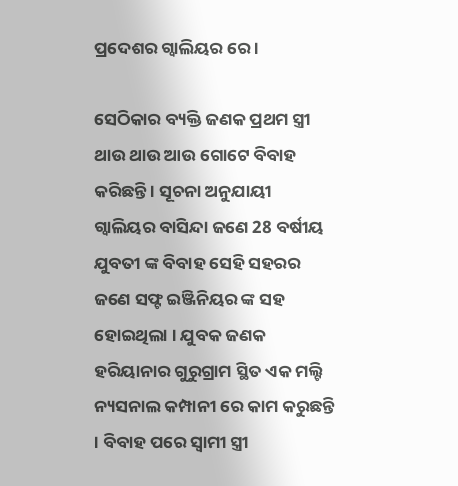ପ୍ରଦେଶର ଗ୍ଵାଲିୟର ରେ ।

ସେଠିକାର ବ୍ୟକ୍ତି ଜଣକ ପ୍ରଥମ ସ୍ତ୍ରୀ ଥାଉ ଥାଉ ଆଉ ଗୋଟେ ବିବାହ କରିଛନ୍ତି । ସୂଚନା ଅନୁଯାୟୀ ଗ୍ୱାଲିୟର ବାସିନ୍ଦା ଜଣେ 28 ବର୍ଷୀୟ ଯୁବତୀ ଙ୍କ ବିବାହ ସେହି ସହରର ଜଣେ ସଫ୍ଟ ଇଞ୍ଜିନିୟର ଙ୍କ ସହ ହୋଇଥିଲା । ଯୁବକ ଜଣକ ହରିୟାନାର ଗୁରୁଗ୍ରାମ ସ୍ଥିତ ଏକ ମଲ୍ଟି ନ୍ୟସନାଲ କମ୍ପାନୀ ରେ କାମ କରୁଛନ୍ତି । ବିବାହ ପରେ ସ୍ଵାମୀ ସ୍ତ୍ରୀ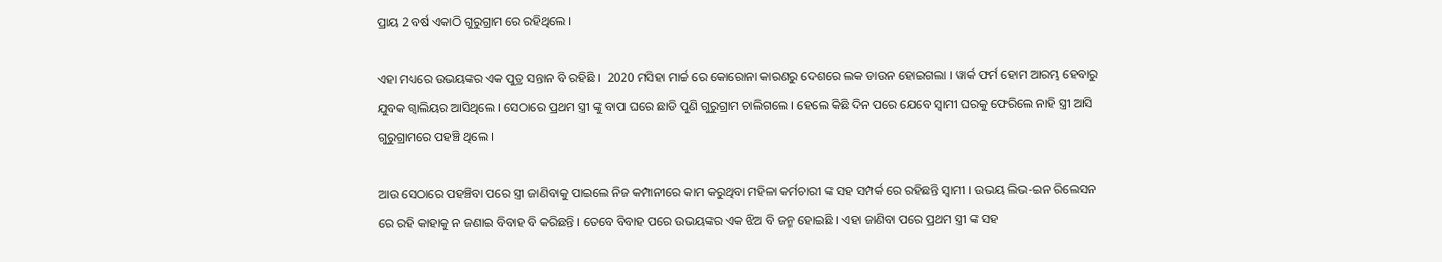ପ୍ରାୟ 2 ବର୍ଷ ଏକାଠି ଗୁରୁଗ୍ରାମ ରେ ରହିଥିଲେ ।

ଏହା ମଧ୍ୟରେ ଉଭୟଙ୍କର ଏକ ପୁତ୍ର ସନ୍ତାନ ବି ରହିଛି ।  2020 ମସିହା ମାର୍ଚ୍ଚ ରେ କୋରୋନା କାରଣରୁ ଦେଶରେ ଲକ ଡାଉନ ହୋଇଗଲା । ୱାର୍କ ଫର୍ମ ହୋମ ଆରମ୍ଭ ହେବାରୁ ଯୁବକ ଗ୍ଵାଲିୟର ଆସିଥିଲେ । ସେଠାରେ ପ୍ରଥମ ସ୍ତ୍ରୀ ଙ୍କୁ ବାପା ଘରେ ଛାଡି ପୁଣି ଗୁରୁଗ୍ରାମ ଚାଲିଗଲେ । ହେଲେ କିଛି ଦିନ ପରେ ଯେବେ ସ୍ଵାମୀ ଘରକୁ ଫେରିଲେ ନାହି ସ୍ତ୍ରୀ ଆସି ଗୁରୁଗ୍ରାମରେ ପହଞ୍ଚି ଥିଲେ ।

ଆଉ ସେଠାରେ ପହଞ୍ଚିବା ପରେ ସ୍ତ୍ରୀ ଜାଣିବାକୁ ପାଇଲେ ନିଜ କମ୍ପାନୀରେ କାମ କରୁଥିବା ମହିଳା କର୍ମଚାରୀ ଙ୍କ ସହ ସମ୍ପର୍କ ରେ ରହିଛନ୍ତି ସ୍ଵାମୀ । ଉଭୟ ଲିଭ-ଇନ ରିଲେସନ ରେ ରହି କାହାକୁ ନ ଜଣାଇ ବିବାହ ବି କରିଛନ୍ତି । ତେବେ ବିବାହ ପରେ ଉଭୟଙ୍କର ଏକ ଝିଅ ବି ଜନ୍ମ ହୋଇଛି । ଏହା ଜାଣିବା ପରେ ପ୍ରଥମ ସ୍ତ୍ରୀ ଙ୍କ ସହ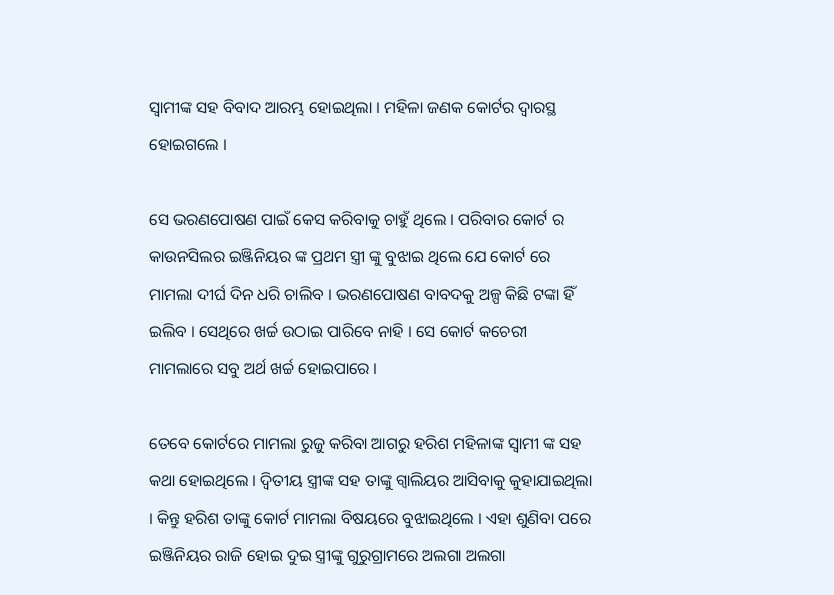ସ୍ବାମୀଙ୍କ ସହ ବିବାଦ ଆରମ୍ଭ ହୋଇଥିଲା । ମହିଳା ଜଣକ କୋର୍ଟର ଦ୍ଵାରସ୍ଥ ହୋଇଗଲେ ।

ସେ ଭରଣପୋଷଣ ପାଇଁ କେସ କରିବାକୁ ଚାହୁଁ ଥିଲେ । ପରିବାର କୋର୍ଟ ର କାଉନସିଲର ଇଞ୍ଜିନିୟର ଙ୍କ ପ୍ରଥମ ସ୍ତ୍ରୀ ଙ୍କୁ ବୁଝାଇ ଥିଲେ ଯେ କୋର୍ଟ ରେ ମାମଲା ଦୀର୍ଘ ଦିନ ଧରି ଚାଲିବ । ଭରଣପୋଷଣ ବାବଦକୁ ଅଳ୍ପ କିଛି ଟଙ୍କା ହିଁ ଇଲିବ । ସେଥିରେ ଖର୍ଚ୍ଚ ଉଠାଇ ପାରିବେ ନାହି । ସେ କୋର୍ଟ କଚେରୀ ମାମଲାରେ ସବୁ ଅର୍ଥ ଖର୍ଚ୍ଚ ହୋଇପାରେ ।

ତେବେ କୋର୍ଟରେ ମାମଲା ରୁଜୁ କରିବା ଆଗରୁ ହରିଶ ମହିଳାଙ୍କ ସ୍ଵାମୀ ଙ୍କ ସହ କଥା ହୋଇଥିଲେ । ଦ୍ଵିତୀୟ ସ୍ତ୍ରୀଙ୍କ ସହ ତାଙ୍କୁ ଗ୍ଵାଲିୟର ଆସିବାକୁ କୁହାଯାଇଥିଲା । କିନ୍ତୁ ହରିଶ ତାଙ୍କୁ କୋର୍ଟ ମାମଲା ବିଷୟରେ ବୁଝାଇଥିଲେ । ଏହା ଶୁଣିବା ପରେ ଇଞ୍ଜିନିୟର ରାଜି ହୋଇ ଦୁଇ ସ୍ତ୍ରୀଙ୍କୁ ଗୁରୁଗ୍ରାମରେ ଅଲଗା ଅଲଗା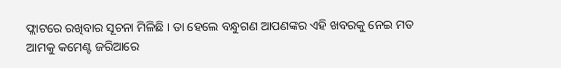ଫ୍ଲାଟରେ ରଖିବାର ସୂଚନା ମିଳିଛି । ତା ହେଲେ ବନ୍ଧୁଗଣ ଆପଣଙ୍କର ଏହି ଖବରକୁ ନେଇ ମତ ଆମକୁ କମେଣ୍ଟ ଜରିଆରେ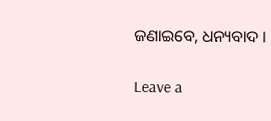ଜଣାଇବେ, ଧନ୍ୟବାଦ ।

Leave a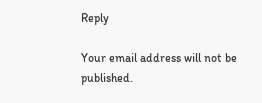Reply

Your email address will not be published.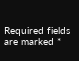Required fields are marked *